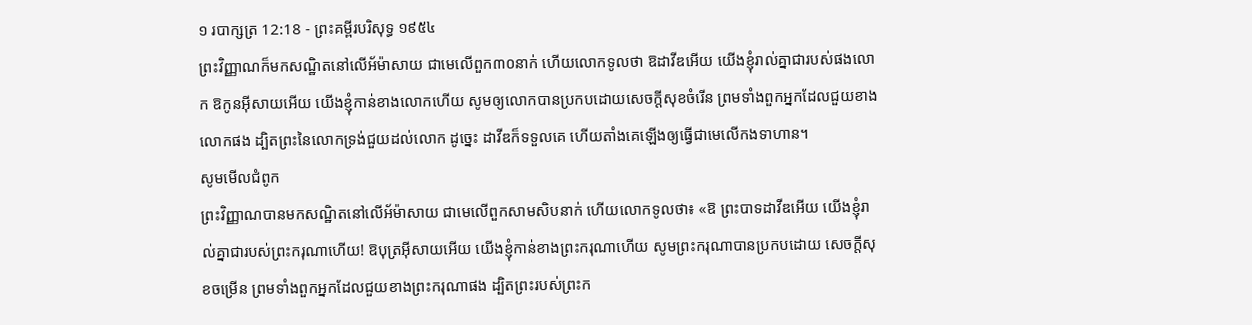១ របាក្សត្រ 12:18 - ព្រះគម្ពីរបរិសុទ្ធ ១៩៥៤
ព្រះវិញ្ញាណក៏មកសណ្ឋិតនៅលើអ័ម៉ាសាយ ជាមេលើពួក៣០នាក់ ហើយលោកទូលថា ឱដាវីឌអើយ យើងខ្ញុំរាល់គ្នាជារបស់ផងលោក ឱកូនអ៊ីសាយអើយ យើងខ្ញុំកាន់ខាងលោកហើយ សូមឲ្យលោកបានប្រកបដោយសេចក្ដីសុខចំរើន ព្រមទាំងពួកអ្នកដែលជួយខាងលោកផង ដ្បិតព្រះនៃលោកទ្រង់ជួយដល់លោក ដូច្នេះ ដាវីឌក៏ទទួលគេ ហើយតាំងគេឡើងឲ្យធ្វើជាមេលើកងទាហាន។
សូមមើលជំពូក
ព្រះវិញ្ញាណបានមកសណ្ឋិតនៅលើអ័ម៉ាសាយ ជាមេលើពួកសាមសិបនាក់ ហើយលោកទូលថា៖ «ឱ ព្រះបាទដាវីឌអើយ យើងខ្ញុំរាល់គ្នាជារបស់ព្រះករុណាហើយ! ឱបុត្រអ៊ីសាយអើយ យើងខ្ញុំកាន់ខាងព្រះករុណាហើយ សូមព្រះករុណាបានប្រកបដោយ សេចក្ដីសុខចម្រើន ព្រមទាំងពួកអ្នកដែលជួយខាងព្រះករុណាផង ដ្បិតព្រះរបស់ព្រះក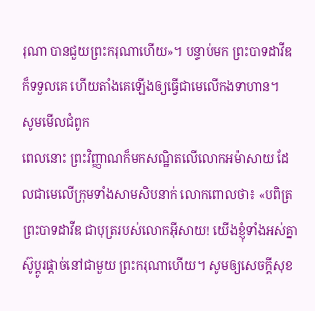រុណា បានជួយព្រះករុណាហើយ»។ បន្ទាប់មក ព្រះបាទដាវីឌក៏ទទួលគេ ហើយតាំងគេឡើងឲ្យធ្វើជាមេលើកងទាហាន។
សូមមើលជំពូក
ពេលនោះ ព្រះវិញ្ញាណក៏មកសណ្ឋិតលើលោកអម៉ាសាយ ដែលជាមេលើក្រុមទាំងសាមសិបនាក់ លោកពោលថា៖ «បពិត្រ ព្រះបាទដាវីឌ ជាបុត្ររបស់លោកអ៊ីសាយ! យើងខ្ញុំទាំងអស់គ្នាស៊ូប្ដូរផ្ដាច់នៅជាមួយ ព្រះករុណាហើយ។ សូមឲ្យសេចក្ដីសុខ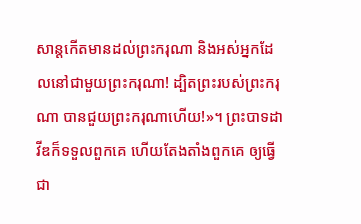សាន្តកើតមានដល់ព្រះករុណា និងអស់អ្នកដែលនៅជាមួយព្រះករុណា! ដ្បិតព្រះរបស់ព្រះករុណា បានជួយព្រះករុណាហើយ!»។ ព្រះបាទដាវីឌក៏ទទួលពួកគេ ហើយតែងតាំងពួកគេ ឲ្យធ្វើជា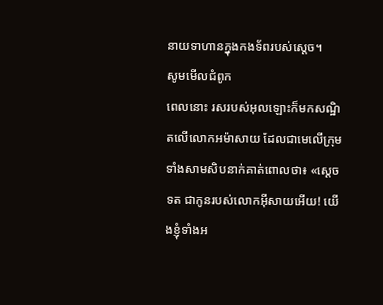នាយទាហានក្នុងកងទ័ពរបស់ស្ដេច។
សូមមើលជំពូក
ពេលនោះ រសរបស់អុលឡោះក៏មកសណ្ឋិតលើលោកអម៉ាសាយ ដែលជាមេលើក្រុមទាំងសាមសិបនាក់គាត់ពោលថា៖ «ស្តេចទត ជាកូនរបស់លោកអ៊ីសាយអើយ! យើងខ្ញុំទាំងអ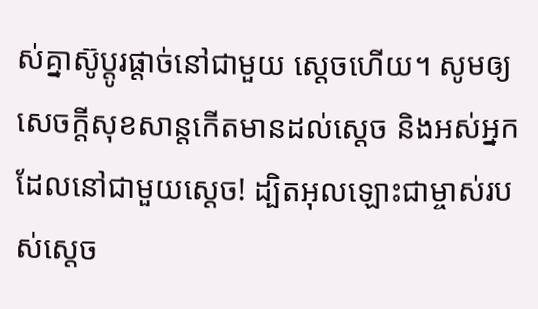ស់គ្នាស៊ូប្តូរផ្តាច់នៅជាមួយ ស្តេចហើយ។ សូមឲ្យសេចក្តីសុខសាន្តកើតមានដល់ស្តេច និងអស់អ្នកដែលនៅជាមួយស្តេច! ដ្បិតអុលឡោះជាម្ចាស់របស់ស្តេច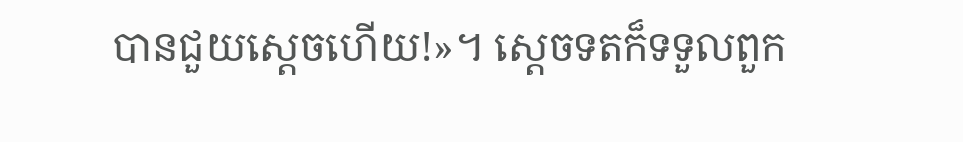បានជួយស្តេចហើយ!»។ ស្តេចទតក៏ទទួលពួក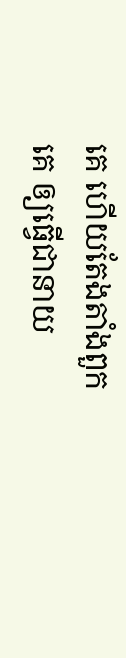គេ ហើយតែងតាំងពួកគេ ឲ្យធ្វើជានាយ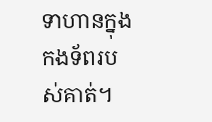ទាហានក្នុងកងទ័ពរបស់គាត់។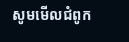សូមមើលជំពូក